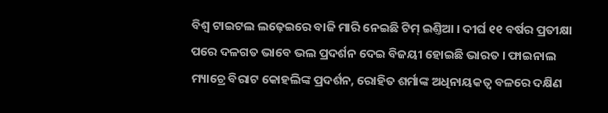ବିଶ୍ୱ ଟାଇଟଲ ଲଢ଼େଇରେ ବାଜି ମାରି ନେଇଛି ଟିମ୍ ଇଣ୍ତିଆ । ଦୀର୍ଘ ୧୧ ବର୍ଷର ପ୍ରତୀକ୍ଷା ପରେ ଦଳଗତ ଭାବେ ଭଲ ପ୍ରଦର୍ଶନ ଦେଇ ବିଜୟୀ ହୋଇଛି ଭାରତ । ଫାଇନାଲ ମ୍ୟାଚ୍ରେ ବିରାଟ କୋହଲିଙ୍କ ପ୍ରଦର୍ଶନ, ରୋହିତ ଶର୍ମାଙ୍କ ଅଧିନାୟକତ୍ୱ ବଳରେ ଦକ୍ଷିଣ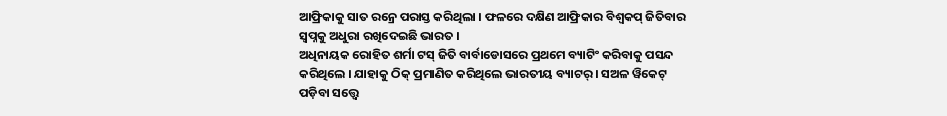ଆଫ୍ରିକାକୁ ସାତ ରନ୍ରେ ପରାସ୍ତ କରିଥିଲା । ଫଳରେ ଦକ୍ଷିଣ ଆଫ୍ରିକାର ବିଶ୍ୱକପ୍ ଜିତିବାର ସ୍ୱପ୍ନକୁ ଅଧୁରା ରଖିଦେଇଛି ଭାରତ ।
ଅଧିନାୟକ ରୋହିତ ଶର୍ମା ଟସ୍ ଜିତି ବାର୍ବାଡୋସରେ ପ୍ରଥମେ ବ୍ୟାଟିଂ କରିବାକୁ ପସନ୍ଦ କରିଥିଲେ । ଯାହାକୁ ଠିକ୍ ପ୍ରମାଣିତ କରିଥିଲେ ଭାରତୀୟ ବ୍ୟାଟର୍ । ସଅଳ ୱିକେଟ୍ ପଡ଼ିବା ସତ୍ତ୍ୱେ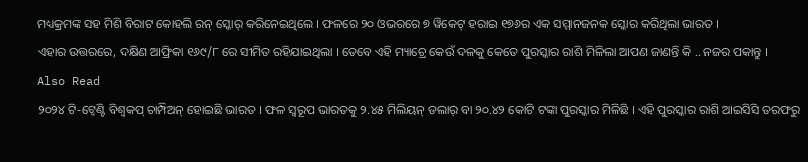ମଧ୍ୟକ୍ରମଙ୍କ ସହ ମିଶି ବିରାଟ କୋହଲି ରନ୍ ସ୍କୋର୍ କରିନେଇଥିଲେ । ଫଳରେ ୨୦ ଓଭରରେ ୭ ୱିକେଟ୍ ହରାଇ ୧୭୬ର ଏକ ସମ୍ମାନଜନକ ସ୍କୋର କରିଥିଲା ଭାରତ ।
ଏହାର ଉତ୍ତରରେ, ଦକ୍ଷିଣ ଆଫ୍ରିକା ୧୬୯/୮ ରେ ସୀମିତ ରହିଯାଇଥିଲା । ତେବେ ଏହି ମ୍ୟାଚ୍ରେ କେଉଁ ଦଳକୁ କେତେ ପୁରସ୍କାର ରାଶି ମିଳିଲା ଆପଣ ଜାଣନ୍ତି କି .. ନଜର ପକାନ୍ତୁ ।
Also Read
୨୦୨୪ ଟି-ଟ୍ୱେଣ୍ଟି ବିଶ୍ୱକପ୍ ଚାମ୍ପିଅନ୍ ହୋଇଛି ଭାରତ । ଫଳ ସ୍ୱରୂପ ଭାରତକୁ ୨.୪୫ ମିଲିୟନ୍ ଡଲାର୍ ବା ୨୦.୪୨ କୋଟି ଟଙ୍କା ପୁରସ୍କାର ମିଳିଛି । ଏହି ପୁରସ୍କାର ରାଶି ଆଇସିସି ତରଫରୁ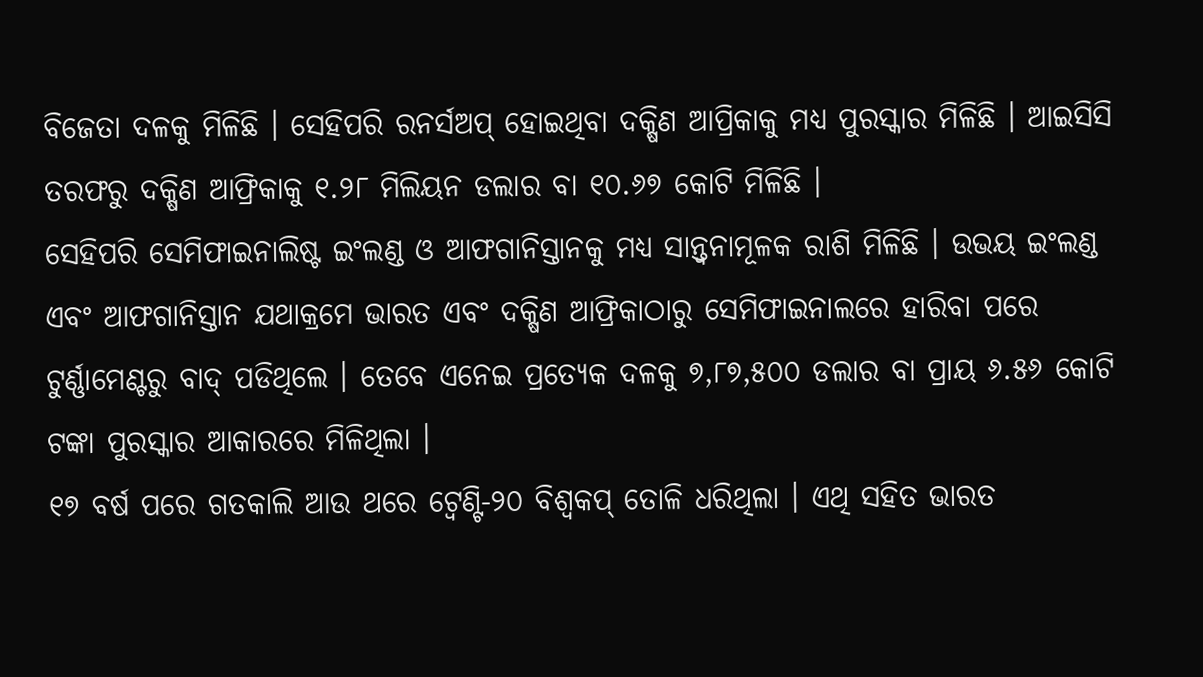ବିଜେତା ଦଳକୁ ମିଳିଛି । ସେହିପରି ରନର୍ସଅପ୍ ହୋଇଥିବା ଦକ୍ଷିଣ ଆପ୍ରିକାକୁ ମଧ୍ୟ ପୁରସ୍କାର ମିଳିଛି । ଆଇସିସି ତରଫରୁ ଦକ୍ଷିଣ ଆଫ୍ରିକାକୁ ୧.୨୮ ମିଲିୟନ ଡଲାର ବା ୧୦.୬୭ କୋଟି ମିଳିଛି ।
ସେହିପରି ସେମିଫାଇନାଲିଷ୍ଟ ଇଂଲଣ୍ଡ ଓ ଆଫଗାନିସ୍ତାନକୁ ମଧ୍ୟ ସାନ୍ତ୍ୱନାମୂଳକ ରାଶି ମିଳିଛି । ଉଭୟ ଇଂଲଣ୍ଡ ଏବଂ ଆଫଗାନିସ୍ତାନ ଯଥାକ୍ରମେ ଭାରତ ଏବଂ ଦକ୍ଷିଣ ଆଫ୍ରିକାଠାରୁ ସେମିଫାଇନାଲରେ ହାରିବା ପରେ ଟୁର୍ଣ୍ଣାମେଣ୍ଟରୁ ବାଦ୍ ପଡିଥିଲେ । ତେବେ ଏନେଇ ପ୍ରତ୍ୟେକ ଦଳକୁ ୭,୮୭,୫୦୦ ଡଲାର ବା ପ୍ରାୟ ୬.୫୬ କୋଟି ଟଙ୍କା ପୁରସ୍କାର ଆକାରରେ ମିଳିଥିଲା ।
୧୭ ବର୍ଷ ପରେ ଗତକାଲି ଆଉ ଥରେ ଟ୍ୱେଣ୍ଟି-୨୦ ବିଶ୍ୱକପ୍ ତୋଳି ଧରିଥିଲା । ଏଥି ସହିତ ଭାରତ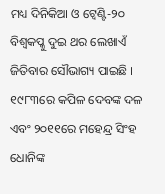ମଧ୍ୟ ଦିନିକିଆ ଓ ଟ୍ୱେଣ୍ଟି-୨୦ ବିଶ୍ୱକପ୍କୁ ଦୁଇ ଥର ଲେଖାଏଁ ଜିତିବାର ସୌଭାଗ୍ୟ ପାଇଛି । ୧୯୮୩ରେ କପିଳ ଦେବଙ୍କ ଦଳ ଏବଂ ୨୦୧୧ରେ ମହେନ୍ଦ୍ର ସିଂହ ଧୋନିଙ୍କ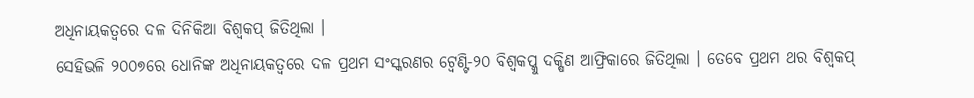ଅଧିନାୟକତ୍ୱରେ ଦଳ ଦିନିକିଆ ବିଶ୍ୱକପ୍ ଜିତିଥିଲା ।
ସେହିଭଳି ୨୦୦୭ରେ ଧୋନିଙ୍କ ଅଧିନାୟକତ୍ୱରେ ଦଳ ପ୍ରଥମ ସଂସ୍କରଣର ଟ୍ୱେଣ୍ଟି-୨୦ ବିଶ୍ୱକପ୍କୁ ଦକ୍ଷିଣ ଆଫ୍ରିକାରେ ଜିତିଥିଲା । ତେବେ ପ୍ରଥମ ଥର ବିଶ୍ୱକପ୍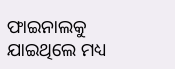ଫାଇନାଲକୁ ଯାଇଥିଲେ ମଧ୍ୟ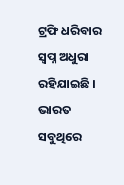ଟ୍ରଫି ଧରିବାର ସ୍ୱପ୍ନ ଅଧୁରା ରହିଯାଇଛି । ଭାରତ ସବୁଥିରେ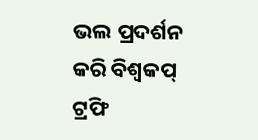ଭଲ ପ୍ରଦର୍ଶନ କରି ବିଶ୍ୱକପ୍ ଟ୍ରଫି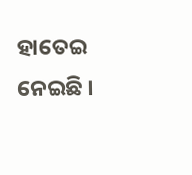ହାତେଇ ନେଇଛି ।